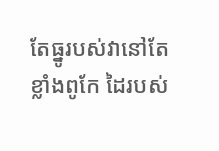តែធ្នូរបស់វានៅតែខ្លាំងពូកែ ដៃរបស់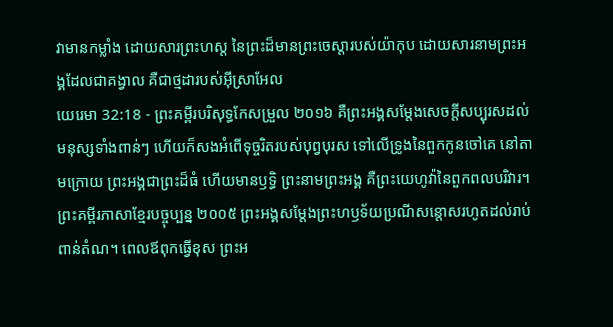វាមានកម្លាំង ដោយសារព្រះហស្ត នៃព្រះដ៏មានព្រះចេស្តារបស់យ៉ាកុប ដោយសារនាមព្រះអង្គដែលជាគង្វាល គឺជាថ្មដារបស់អ៊ីស្រាអែល
យេរេមា 32:18 - ព្រះគម្ពីរបរិសុទ្ធកែសម្រួល ២០១៦ គឺព្រះអង្គសម្ដែងសេចក្ដីសប្បុរសដល់មនុស្សទាំងពាន់ៗ ហើយក៏សងអំពើទុច្ចរិតរបស់បុព្វបុរស ទៅលើទ្រូងនៃពួកកូនចៅគេ នៅតាមក្រោយ ព្រះអង្គជាព្រះដ៏ធំ ហើយមានឫទ្ធិ ព្រះនាមព្រះអង្គ គឺព្រះយេហូវ៉ានៃពួកពលបរិវារ។ ព្រះគម្ពីរភាសាខ្មែរបច្ចុប្បន្ន ២០០៥ ព្រះអង្គសម្តែងព្រះហឫទ័យប្រណីសន្ដោសរហូតដល់រាប់ពាន់តំណ។ ពេលឪពុកធ្វើខុស ព្រះអ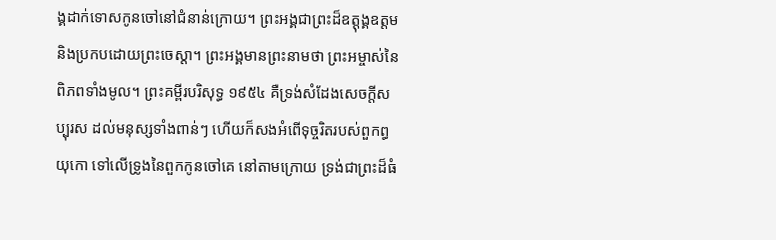ង្គដាក់ទោសកូនចៅនៅជំនាន់ក្រោយ។ ព្រះអង្គជាព្រះដ៏ឧត្ដុង្គឧត្ដម និងប្រកបដោយព្រះចេស្ដា។ ព្រះអង្គមានព្រះនាមថា ព្រះអម្ចាស់នៃពិភពទាំងមូល។ ព្រះគម្ពីរបរិសុទ្ធ ១៩៥៤ គឺទ្រង់សំដែងសេចក្ដីសប្បុរស ដល់មនុស្សទាំងពាន់ៗ ហើយក៏សងអំពើទុច្ចរិតរបស់ពួកព្ធយុកោ ទៅលើទ្រូងនៃពួកកូនចៅគេ នៅតាមក្រោយ ទ្រង់ជាព្រះដ៏ធំ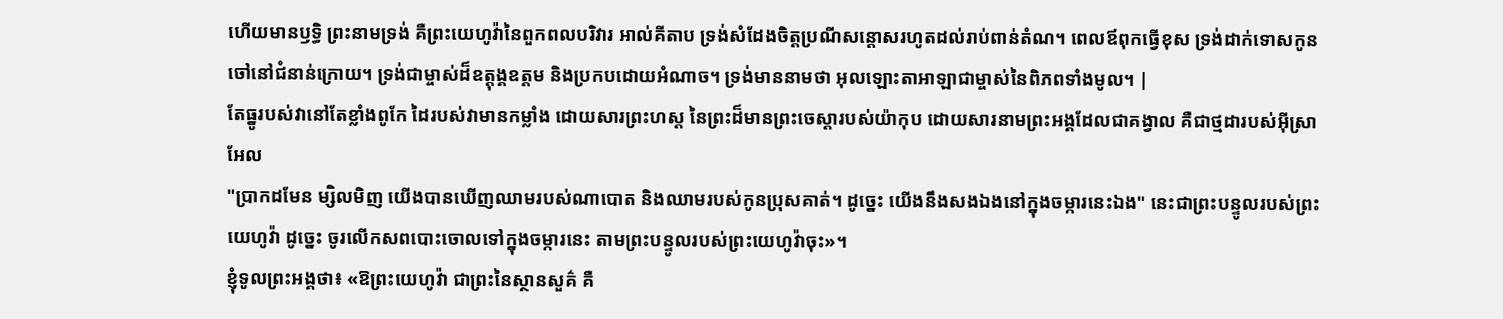ហើយមានឫទ្ធិ ព្រះនាមទ្រង់ គឺព្រះយេហូវ៉ានៃពួកពលបរិវារ អាល់គីតាប ទ្រង់សំដែងចិត្តប្រណីសន្ដោសរហូតដល់រាប់ពាន់តំណ។ ពេលឪពុកធ្វើខុស ទ្រង់ដាក់ទោសកូនចៅនៅជំនាន់ក្រោយ។ ទ្រង់ជាម្ចាស់ដ៏ឧត្ដុង្គឧត្ដម និងប្រកបដោយអំណាច។ ទ្រង់មាននាមថា អុលឡោះតាអាឡាជាម្ចាស់នៃពិភពទាំងមូល។ |
តែធ្នូរបស់វានៅតែខ្លាំងពូកែ ដៃរបស់វាមានកម្លាំង ដោយសារព្រះហស្ត នៃព្រះដ៏មានព្រះចេស្តារបស់យ៉ាកុប ដោយសារនាមព្រះអង្គដែលជាគង្វាល គឺជាថ្មដារបស់អ៊ីស្រាអែល
"ប្រាកដមែន ម្សិលមិញ យើងបានឃើញឈាមរបស់ណាបោត និងឈាមរបស់កូនប្រុសគាត់។ ដូច្នេះ យើងនឹងសងឯងនៅក្នុងចម្ការនេះឯង" នេះជាព្រះបន្ទូលរបស់ព្រះយេហូវ៉ា ដូច្នេះ ចូរលើកសពបោះចោលទៅក្នុងចម្ការនេះ តាមព្រះបន្ទូលរបស់ព្រះយេហូវ៉ាចុះ»។
ខ្ញុំទូលព្រះអង្គថា៖ «ឱព្រះយេហូវ៉ា ជាព្រះនៃស្ថានសួគ៌ គឺ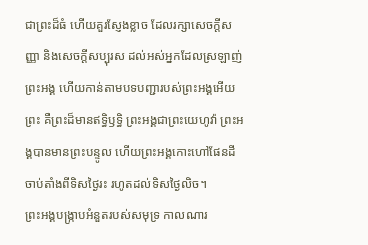ជាព្រះដ៏ធំ ហើយគួរស្ញែងខ្លាច ដែលរក្សាសេចក្ដីសញ្ញា និងសេចក្ដីសប្បុរស ដល់អស់អ្នកដែលស្រឡាញ់ព្រះអង្គ ហើយកាន់តាមបទបញ្ជារបស់ព្រះអង្គអើយ
ព្រះ គឺព្រះដ៏មានឥទ្ធិឫទ្ធិ ព្រះអង្គជាព្រះយេហូវ៉ា ព្រះអង្គបានមានព្រះបន្ទូល ហើយព្រះអង្គកោះហៅផែនដី ចាប់តាំងពីទិសថ្ងៃរះ រហូតដល់ទិសថ្ងៃលិច។
ព្រះអង្គបង្ក្រាបអំនួតរបស់សមុទ្រ កាលណារ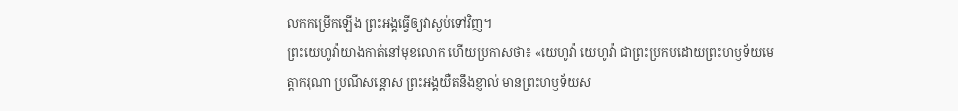លកកម្រើកឡើង ព្រះអង្គធ្វើឲ្យវាស្ងប់ទៅវិញ។
ព្រះយេហូវ៉ាយាងកាត់នៅមុខលោក ហើយប្រកាសថា៖ «យេហូវ៉ា យេហូវ៉ា ជាព្រះប្រកបដោយព្រះហឫទ័យមេត្តាករុណា ប្រណីសន្តោស ព្រះអង្គយឺតនឹងខ្ញាល់ មានព្រះហឫទ័យស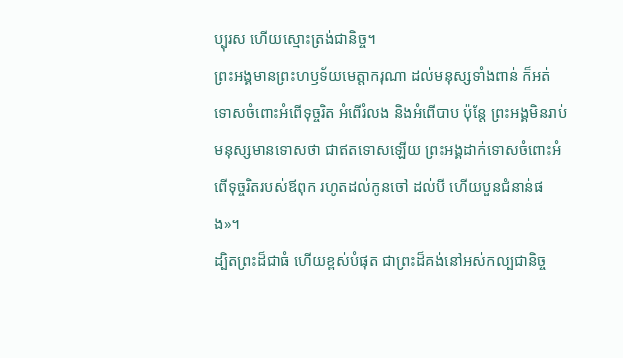ប្បុរស ហើយស្មោះត្រង់ជានិច្ច។
ព្រះអង្គមានព្រះហឫទ័យមេត្តាករុណា ដល់មនុស្សទាំងពាន់ ក៏អត់ទោសចំពោះអំពើទុច្ចរិត អំពើរំលង និងអំពើបាប ប៉ុន្តែ ព្រះអង្គមិនរាប់មនុស្សមានទោសថា ជាឥតទោសឡើយ ព្រះអង្គដាក់ទោសចំពោះអំពើទុច្ចរិតរបស់ឪពុក រហូតដល់កូនចៅ ដល់បី ហើយបួនជំនាន់ផង»។
ដ្បិតព្រះដ៏ជាធំ ហើយខ្ពស់បំផុត ជាព្រះដ៏គង់នៅអស់កល្បជានិច្ច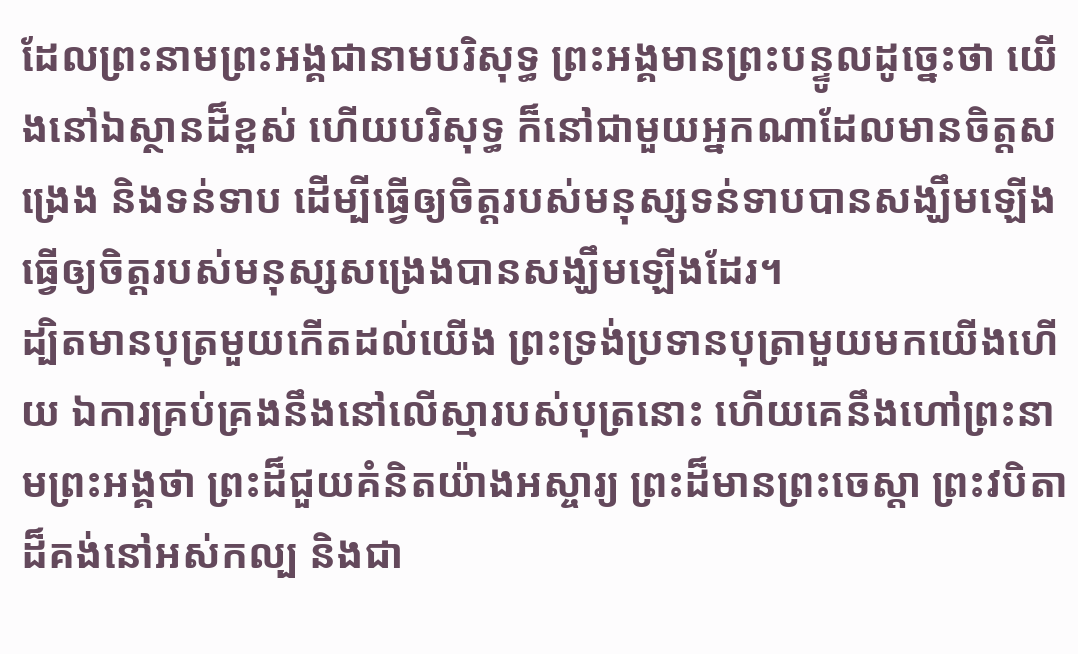ដែលព្រះនាមព្រះអង្គជានាមបរិសុទ្ធ ព្រះអង្គមានព្រះបន្ទូលដូច្នេះថា យើងនៅឯស្ថានដ៏ខ្ពស់ ហើយបរិសុទ្ធ ក៏នៅជាមួយអ្នកណាដែលមានចិត្តសង្រេង និងទន់ទាប ដើម្បីធ្វើឲ្យចិត្តរបស់មនុស្សទន់ទាបបានសង្ឃឹមឡើង ធ្វើឲ្យចិត្តរបស់មនុស្សសង្រេងបានសង្ឃឹមឡើងដែរ។
ដ្បិតមានបុត្រមួយកើតដល់យើង ព្រះទ្រង់ប្រទានបុត្រាមួយមកយើងហើយ ឯការគ្រប់គ្រងនឹងនៅលើស្មារបស់បុត្រនោះ ហើយគេនឹងហៅព្រះនាមព្រះអង្គថា ព្រះដ៏ជួយគំនិតយ៉ាងអស្ចារ្យ ព្រះដ៏មានព្រះចេស្តា ព្រះវបិតាដ៏គង់នៅអស់កល្ប និងជា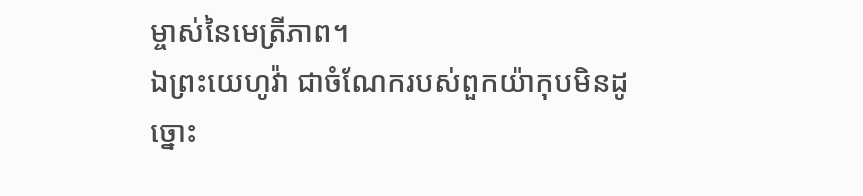ម្ចាស់នៃមេត្រីភាព។
ឯព្រះយេហូវ៉ា ជាចំណែករបស់ពួកយ៉ាកុបមិនដូច្នោះ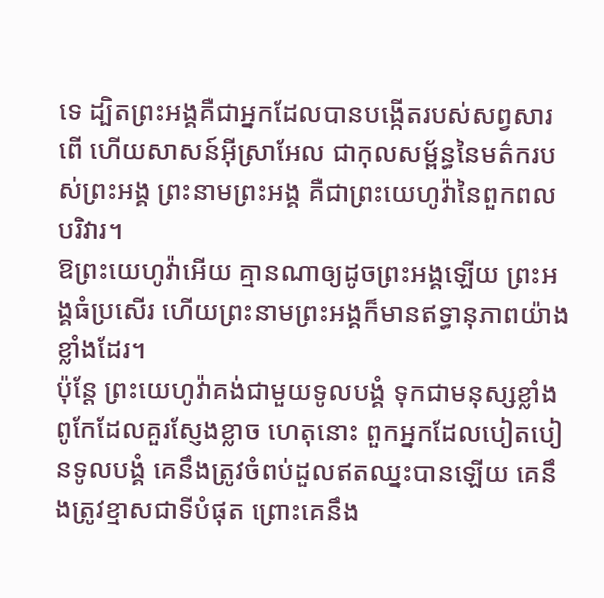ទេ ដ្បិតព្រះអង្គគឺជាអ្នកដែលបានបង្កើតរបស់សព្វសារពើ ហើយសាសន៍អ៊ីស្រាអែល ជាកុលសម្ព័ន្ធនៃមត៌ករបស់ព្រះអង្គ ព្រះនាមព្រះអង្គ គឺជាព្រះយេហូវ៉ានៃពួកពលបរិវារ។
ឱព្រះយេហូវ៉ាអើយ គ្មានណាឲ្យដូចព្រះអង្គឡើយ ព្រះអង្គធំប្រសើរ ហើយព្រះនាមព្រះអង្គក៏មានឥទ្ធានុភាពយ៉ាងខ្លាំងដែរ។
ប៉ុន្តែ ព្រះយេហូវ៉ាគង់ជាមួយទូលបង្គំ ទុកជាមនុស្សខ្លាំងពូកែដែលគួរស្ញែងខ្លាច ហេតុនោះ ពួកអ្នកដែលបៀតបៀនទូលបង្គំ គេនឹងត្រូវចំពប់ដួលឥតឈ្នះបានឡើយ គេនឹងត្រូវខ្មាសជាទីបំផុត ព្រោះគេនឹង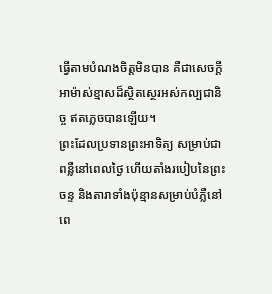ធ្វើតាមបំណងចិត្តមិនបាន គឺជាសេចក្ដីអាម៉ាស់ខ្មាសដ៏ស្ថិតស្ថេរអស់កល្បជានិច្ច ឥតភ្លេចបានឡើយ។
ព្រះដែលប្រទានព្រះអាទិត្យ សម្រាប់ជាពន្លឺនៅពេលថ្ងៃ ហើយតាំងរបៀបនៃព្រះចន្ទ និងតារាទាំងប៉ុន្មានសម្រាប់បំភ្លឺនៅពេ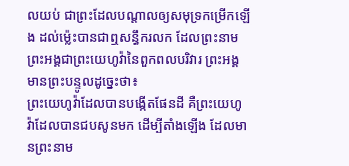លយប់ ជាព្រះដែលបណ្ដាលឲ្យសមុទ្រកម្រើកឡើង ដល់ម៉្លេះបានជាឮសន្ធឹករលក ដែលព្រះនាមព្រះអង្គជាព្រះយេហូវ៉ានៃពួកពលបរិវារ ព្រះអង្គមានព្រះបន្ទូលដូច្នេះថា៖
ព្រះយេហូវ៉ាដែលបានបង្កើតផែនដី គឺព្រះយេហូវ៉ាដែលបានជបសូនមក ដើម្បីតាំងឡើង ដែលមានព្រះនាម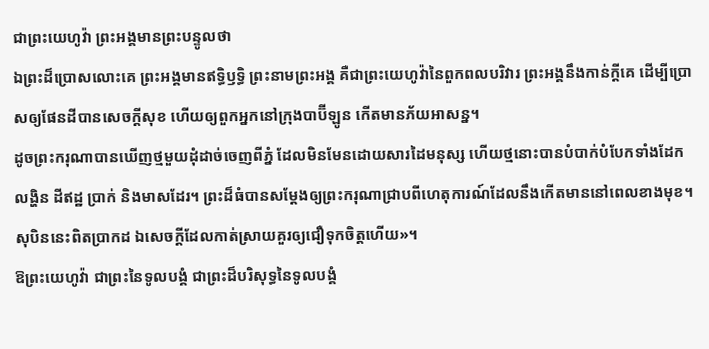ជាព្រះយេហូវ៉ា ព្រះអង្គមានព្រះបន្ទូលថា
ឯព្រះដ៏ប្រោសលោះគេ ព្រះអង្គមានឥទ្ធិឫទ្ធិ ព្រះនាមព្រះអង្គ គឺជាព្រះយេហូវ៉ានៃពួកពលបរិវារ ព្រះអង្គនឹងកាន់ក្ដីគេ ដើម្បីប្រោសឲ្យផែនដីបានសេចក្ដីសុខ ហើយឲ្យពួកអ្នកនៅក្រុងបាប៊ីឡូន កើតមានភ័យអាសន្ន។
ដូចព្រះករុណាបានឃើញថ្មមួយដុំដាច់ចេញពីភ្នំ ដែលមិនមែនដោយសារដៃមនុស្ស ហើយថ្មនោះបានបំបាក់បំបែកទាំងដែក លង្ហិន ដីឥដ្ឋ ប្រាក់ និងមាសដែរ។ ព្រះដ៏ធំបានសម្ដែងឲ្យព្រះករុណាជ្រាបពីហេតុការណ៍ដែលនឹងកើតមាននៅពេលខាងមុខ។ សុបិននេះពិតប្រាកដ ឯសេចក្ដីដែលកាត់ស្រាយគួរឲ្យជឿទុកចិត្តហើយ»។
ឱព្រះយេហូវ៉ា ជាព្រះនៃទូលបង្គំ ជាព្រះដ៏បរិសុទ្ធនៃទូលបង្គំ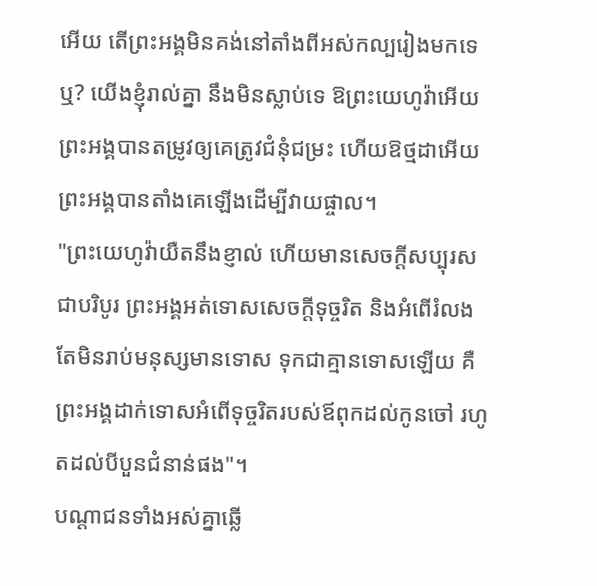អើយ តើព្រះអង្គមិនគង់នៅតាំងពីអស់កល្បរៀងមកទេឬ? យើងខ្ញុំរាល់គ្នា នឹងមិនស្លាប់ទេ ឱព្រះយេហូវ៉ាអើយ ព្រះអង្គបានតម្រូវឲ្យគេត្រូវជំនុំជម្រះ ហើយឱថ្មដាអើយ ព្រះអង្គបានតាំងគេឡើងដើម្បីវាយផ្ចាល។
"ព្រះយេហូវ៉ាយឺតនឹងខ្ញាល់ ហើយមានសេចក្ដីសប្បុរសជាបរិបូរ ព្រះអង្គអត់ទោសសេចក្ដីទុច្ចរិត និងអំពើរំលង តែមិនរាប់មនុស្សមានទោស ទុកជាគ្មានទោសឡើយ គឺព្រះអង្គដាក់ទោសអំពើទុច្ចរិតរបស់ឪពុកដល់កូនចៅ រហូតដល់បីបួនជំនាន់ផង"។
បណ្តាជនទាំងអស់គ្នាឆ្លើ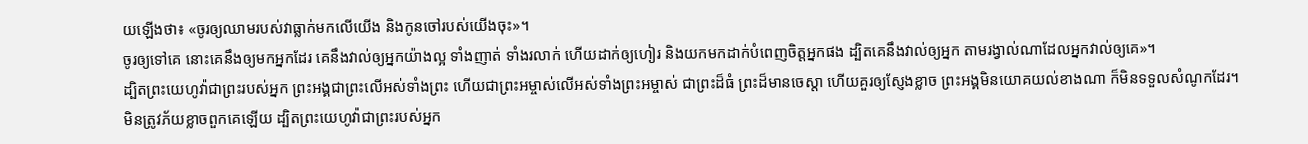យឡើងថា៖ «ចូរឲ្យឈាមរបស់វាធ្លាក់មកលើយើង និងកូនចៅរបស់យើងចុះ»។
ចូរឲ្យទៅគេ នោះគេនឹងឲ្យមកអ្នកដែរ គេនឹងវាល់ឲ្យអ្នកយ៉ាងល្អ ទាំងញាត់ ទាំងរលាក់ ហើយដាក់ឲ្យហៀរ និងយកមកដាក់បំពេញចិត្តអ្នកផង ដ្បិតគេនឹងវាល់ឲ្យអ្នក តាមរង្វាល់ណាដែលអ្នកវាល់ឲ្យគេ»។
ដ្បិតព្រះយេហូវ៉ាជាព្រះរបស់អ្នក ព្រះអង្គជាព្រះលើអស់ទាំងព្រះ ហើយជាព្រះអម្ចាស់លើអស់ទាំងព្រះអម្ចាស់ ជាព្រះដ៏ធំ ព្រះដ៏មានចេស្តា ហើយគួរឲ្យស្ញែងខ្លាច ព្រះអង្គមិនយោគយល់ខាងណា ក៏មិនទទួលសំណូកដែរ។
មិនត្រូវភ័យខ្លាចពួកគេឡើយ ដ្បិតព្រះយេហូវ៉ាជាព្រះរបស់អ្នក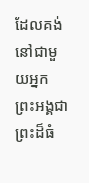ដែលគង់នៅជាមួយអ្នក ព្រះអង្គជាព្រះដ៏ធំ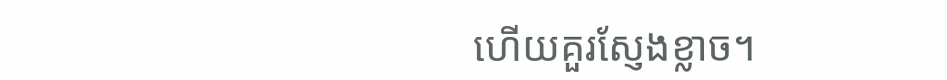ហើយគួរស្ញែងខ្លាច។